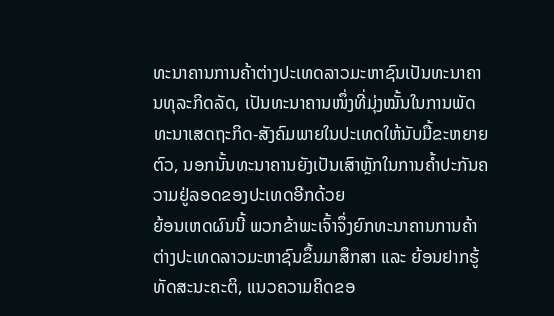ທະນາຄານການຄ້າຕ່າງປະເທດລາວມະຫາຊົນເປັນທະນາຄານທຸລະກິດລັດ, ເປັນທະນາຄານໜຶ່ງທີ່ມຸ່ງໝັ້ນໃນການພັດທະນາເສດຖະກິດ-ສັງຄົມພາຍໃນປະເທດໃຫ້ນັບມື້ຂະຫຍາຍຕົວ, ນອກນັ້ນທະນາຄານຍັງເປັນເສົາຫຼັກໃນການຄໍ້າປະກັນຄວາມຢູ່ລອດຂອງປະເທດອີກດ້ວຍ
ຍ້ອນເຫດຜົນນີ້ ພວກຂ້າພະເຈົ້າຈຶ່ງຍົກທະນາຄານການຄ້າຕ່າງປະເທດລາວມະຫາຊົນຂຶ້ນມາສຶກສາ ແລະ ຍ້ອນຢາກຮູ້ທັດສະນະຄະຕິ, ແນວຄວາມຄິດຂອ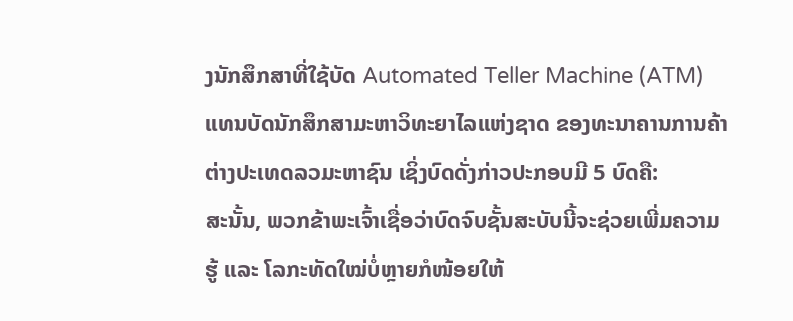ງນັກສຶກສາທີ່ໃຊ້ບັດ Automated Teller Machine (ATM) ແທນບັດນັກສຶກສາມະຫາວິທະຍາໄລແຫ່ງຊາດ ຂອງທະນາຄານການຄ້າຕ່າງປະເທດລວມະຫາຊົນ ເຊິ່ງບົດດັ່ງກ່າວປະກອບມີ 5 ບົດຄື:
ສະນັ້ນ, ພວກຂ້າພະເຈົ້າເຊື່ອວ່າບົດຈົບຊັ້ນສະບັບນີ້ຈະຊ່ວຍເພີ່ມຄວາມຮູ້ ແລະ ໂລກະທັດໃໝ່ບໍ່ຫຼາຍກໍໜ້ອຍໃຫ້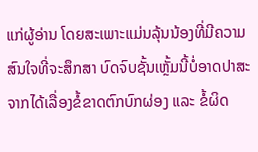ແກ່ຜູ້ອ່ານ ໂດຍສະເພາະແມ່ນລຸ້ນນ້ອງທີ່ມີຄວາມສົນໃຈທີ່ຈະສຶກສາ ບົດຈົບຊັ້ນເຫຼັ້ມນີ້ບໍ່ອາດປາສະຈາກໄດ້ເລື່ອງຂໍ້ຂາດຕົກບົກຜ່ອງ ແລະ ຂໍ້ຜິດ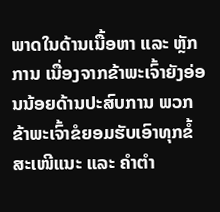ພາດໃນດ້ານເນື້ອຫາ ແລະ ຫຼັກການ ເນື່ອງຈາກຂ້າພະເຈົ້າຍັງອ່ອນນ້ອຍດ້ານປະສົບການ ພວກຂ້າພະເຈົ້າຂໍຍອມຮັບເອົາທຸກຂໍ້ສະເໜີແນະ ແລະ ຄຳຕຳ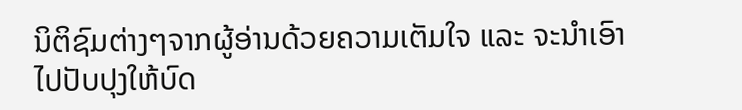ນິຕິຊົມຕ່າງໆຈາກຜູ້ອ່ານດ້ວຍຄວາມເຕັມໃຈ ແລະ ຈະນຳເອົາໄປປັບປຸງໃຫ້ບົດ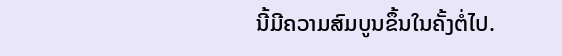ນີ້ມີຄວາມສົມບູນຂຶ້ນໃນຄັ້ງຕໍ່ໄປ.